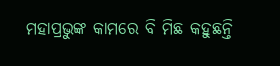ମହାପ୍ରଭୁଙ୍କ କାମରେ ବି ମିଛ କହୁଛନ୍ତି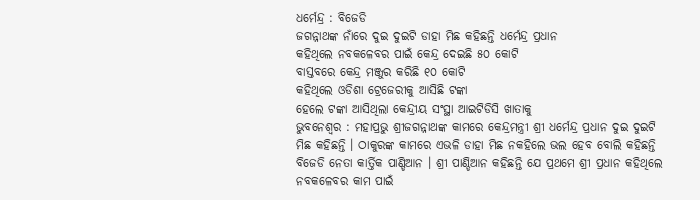ଧର୍ମେନ୍ଦ୍ର : ବିଜେଡି
ଜଗନ୍ନାଥଙ୍କ ନାଁରେ ଦୁଇ ଦୁଇଟି ଡାହା ମିଛ କହିଛନ୍ତି ଧର୍ମେନ୍ଦ୍ର ପ୍ରଧାନ
କହିଥିଲେ ନବକଳେବର ପାଇଁ କେନ୍ଦ୍ର ଦେଇଛି ୫୦ କୋଟି
ବାସ୍ତବରେ କେନ୍ଦ୍ର ମଞ୍ଜୁର କରିଛି ୧୦ କୋଟି
କହିଥିଲେ ଓଡିଶା ଟ୍ରେଜେରୀକୁ ଆସିଛି ଟଙ୍କା
ହେଲେ ଟଙ୍କା ଆସିଥିଲା କେନ୍ଦ୍ରୀୟ ସଂସ୍ଥା ଆଇଟିଡିସି ଖାତାକୁ
ଭୁବନେଶ୍ୱର : ମହାପ୍ରଭୁ ଶ୍ରୀଜଗନ୍ନାଥଙ୍କ କାମରେ କେନ୍ଦ୍ରମନ୍ତ୍ରୀ ଶ୍ରୀ ଧର୍ମେନ୍ଦ୍ର ପ୍ରଧାନ ଦୁଇ ଦୁଇଟି ମିଛ କହିଛନ୍ତି । ଠାକୁରଙ୍କ କାମରେ ଏଭଳି ଡାହା ମିଛ ନକହିଲେ ଭଲ ହେବ ବୋଲି କହିଛନ୍ତି ବିଜେଡି ନେତା କାର୍ତ୍ତିକ ପାଣ୍ଡିଆନ । ଶ୍ରୀ ପାଣ୍ଡିଆନ କହିଛନ୍ତି ଯେ ପ୍ରଥମେ ଶ୍ରୀ ପ୍ରଧାନ କହିଥିଲେ ନବକଳେବର କାମ ପାଇଁ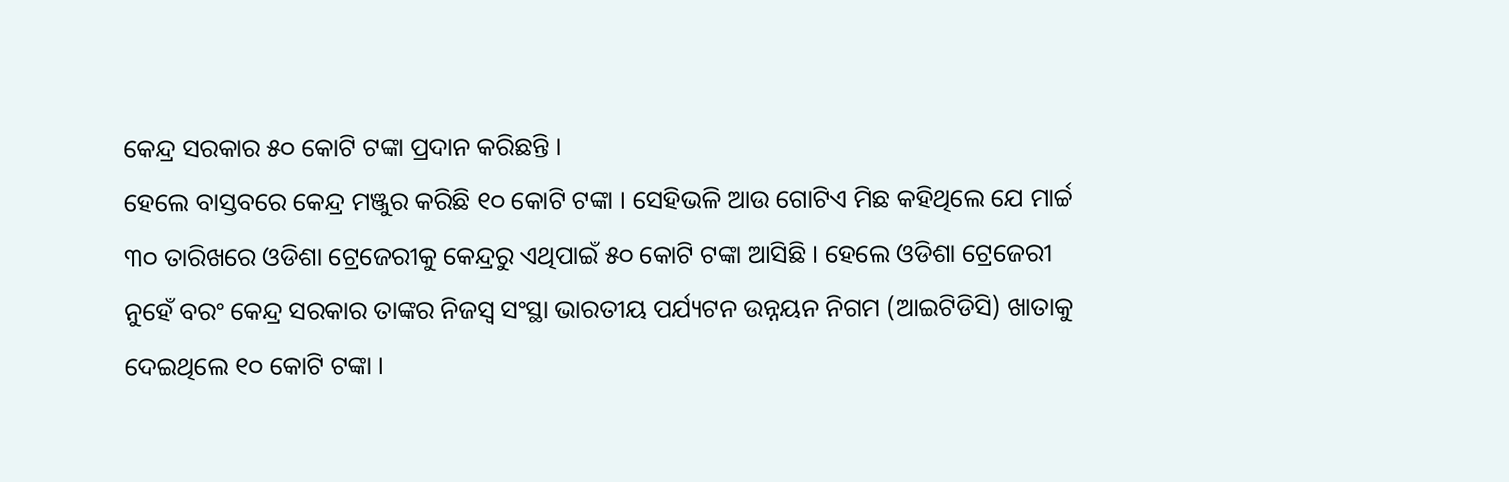କେନ୍ଦ୍ର ସରକାର ୫୦ କୋଟି ଟଙ୍କା ପ୍ରଦାନ କରିଛନ୍ତି ।
ହେଲେ ବାସ୍ତବରେ କେନ୍ଦ୍ର ମଞ୍ଜୁର କରିଛି ୧୦ କୋଟି ଟଙ୍କା । ସେହିଭଳି ଆଉ ଗୋଟିଏ ମିଛ କହିଥିଲେ ଯେ ମାର୍ଚ୍ଚ ୩୦ ତାରିଖରେ ଓଡିଶା ଟ୍ରେଜେରୀକୁ କେନ୍ଦ୍ରରୁ ଏଥିପାଇଁ ୫୦ କୋଟି ଟଙ୍କା ଆସିଛି । ହେଲେ ଓଡିଶା ଟ୍ରେଜେରୀ ନୁହେଁ ବରଂ କେନ୍ଦ୍ର ସରକାର ତାଙ୍କର ନିଜସ୍ୱ ସଂସ୍ଥା ଭାରତୀୟ ପର୍ଯ୍ୟଟନ ଉନ୍ନୟନ ନିଗମ (ଆଇଟିଡିସି) ଖାତାକୁ ଦେଇଥିଲେ ୧୦ କୋଟି ଟଙ୍କା ।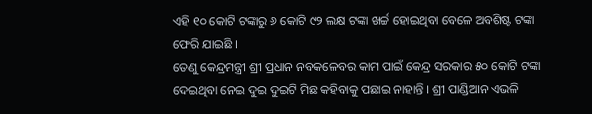ଏହି ୧୦ କୋଟି ଟଙ୍କାରୁ ୬ କୋଟି ୯୨ ଲକ୍ଷ ଟଙ୍କା ଖର୍ଚ୍ଚ ହୋଇଥିବା ବେଳେ ଅବଶିଷ୍ଟ ଟଙ୍କା ଫେରି ଯାଇଛି ।
ତେଣୁ କେନ୍ଦ୍ରମନ୍ତ୍ରୀ ଶ୍ରୀ ପ୍ରଧାନ ନବକଳେବର କାମ ପାଇଁ କେନ୍ଦ୍ର ସରକାର ୫୦ କୋଟି ଟଙ୍କା ଦେଇଥିବା ନେଇ ଦୁଇ ଦୁଇଟି ମିଛ କହିବାକୁ ପଛାଇ ନାହାନ୍ତି । ଶ୍ରୀ ପାଣ୍ଡିଆନ ଏଭଳି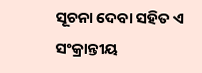ସୂଚନା ଦେବା ସହିତ ଏ ସଂକ୍ରାନ୍ତୀୟ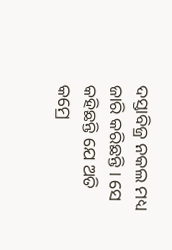ଦସ୍ତାବିଜ୍ର ନକଲ ମଧ୍ୟ ଜାରି କରିଛନ୍ତି । ସେ କହିଛନ୍ତି ଯେ ଅତି କମ୍ରେ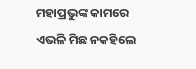ମହାପ୍ରଭୁଙ୍କ କାମରେ ଏଭଳି ମିଛ ନକହିଲେ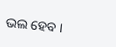ଭଲ ହେବ ।